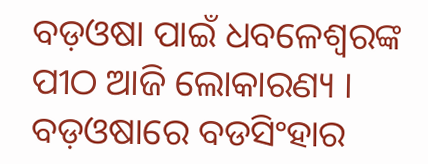ବଡ଼ଓଷା ପାଇଁ ଧବଳେଶ୍ୱରଙ୍କ ପୀଠ ଆଜି ଲୋକାରଣ୍ୟ । ବଡ଼ଓଷାରେ ବଡସିଂହାର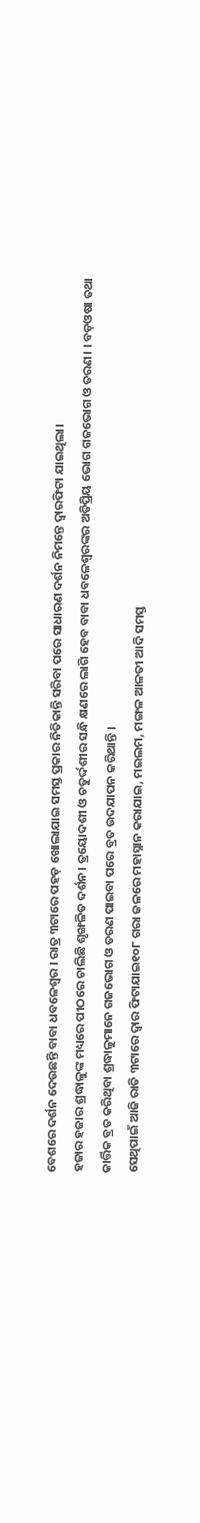ବେଶରେ ଦର୍ଶନ ଦେଉଛନ୍ତି ବାବା ଧବଳେଶ୍ୱର । ରାତ୍ର ୩ଟାରେ ପହଡ଼ ଖୋଲାଯାଇ ସମସ୍ତ ପ୍ରକାର ନିତିକାନ୍ତି ସରିବା ପରେ ସାଧାରଣ ଦର୍ଶନ ନିମନ୍ତେ ଦ୍ୱାରଫିଟା ଯାଇଥିଲା।
ହଜାର ହଜାର ଶ୍ରଦ୍ଧାଳୁଙ୍କ ମଧ୍ୟରେ ପୀଠରେ ଚାଲିଛି ଶୃଙ୍ଖଳିତ ଦର୍ଶନ। ତ୍ରୟୋଦଶୀ ଓ ଚତୁର୍ଦ୍ଦଶୀର ସନ୍ଧି କ୍ଷଣରେ ଲାଗି ହେବ ବାବା ଧବଳେଶ୍ୱରଙ୍କର ଅତିପ୍ରିୟ ଭୋଗ ଗଜଭୋଗ ଓ ତରଣ। । ବଡ଼ଓଷା ତଥା କାର୍ତ୍ତିକ ବ୍ରତ କରିଥିବା ଶ୍ରଦ୍ଧାଳୁମାନେ ଗଜଭୋଗ ଓ ତରଣ ପାଇବା ପରେ ବ୍ରତ ଉଦଯାପନ କରିଥାନ୍ତି ।
ସେଥିପାଇଁ ଆଜି ରାତି ୩ଟାରେ ଦ୍ଵାର ଫିଟାଯାଇ୧୦୮ ଗରା ଜଳରେ ମହାସ୍ନାନ କରାଯାଇ, ମଇଲମ, ମଙ୍ଗଳ ଆଳତୀ ଆଦି ସମସ୍ତ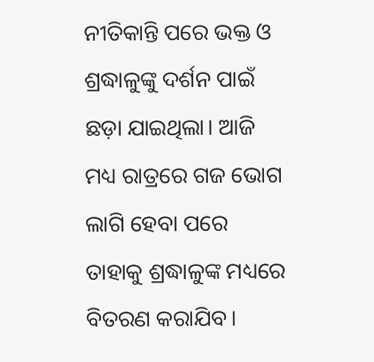ନୀତିକାନ୍ତି ପରେ ଭକ୍ତ ଓ ଶ୍ରଦ୍ଧାଳୁଙ୍କୁ ଦର୍ଶନ ପାଇଁ ଛଡ଼ା ଯାଇଥିଲା। ଆଜି ମଧ୍ୟ ରାତ୍ରରେ ଗଜ ଭୋଗ ଲାଗି ହେବା ପରେ ତାହାକୁ ଶ୍ରଦ୍ଧାଳୁଙ୍କ ମଧ୍ୟରେ ବିତରଣ କରାଯିବ।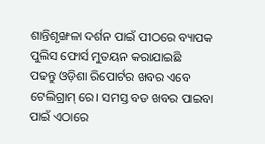ଶାନ୍ତିଶୃଙ୍ଖଳା ଦର୍ଶନ ପାଇଁ ପୀଠରେ ବ୍ୟାପକ ପୁଲିସ ଫୋର୍ସ ମୁତୟନ କରାଯାଇଛି
ପଢନ୍ତୁ ଓଡ଼ିଶା ରିପୋର୍ଟର ଖବର ଏବେ ଟେଲିଗ୍ରାମ୍ ରେ। ସମସ୍ତ ବଡ ଖବର ପାଇବା ପାଇଁ ଏଠାରେ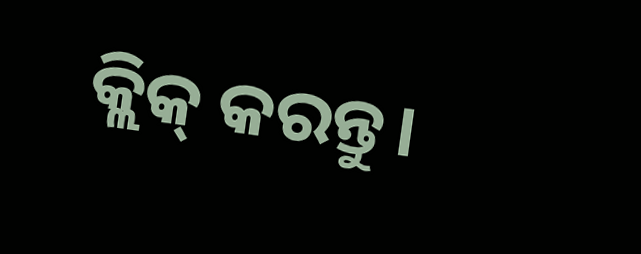କ୍ଲିକ୍ କରନ୍ତୁ।